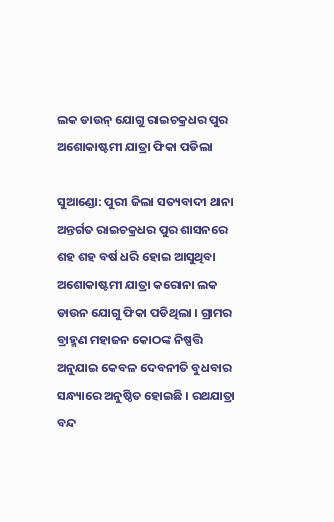ଲକ ଡାଉନ୍ ଯୋଗୁ ରାଇଚକ୍ରଧର ପୁର ଅଶୋକାଷ୍ଟମୀ ଯାତ୍ରା ଫିକା ପଡିଲା

ସୁଆଣ୍ଡୋ: ପୁରୀ ଜିଲା ସତ୍ୟବାଦୀ ଥାନା ଅନ୍ତର୍ଗତ ରାଇଚକ୍ରଧର ପୁର ଶାସନରେ ଶହ ଶହ ବର୍ଷ ଧରି ହୋଇ ଆସୁଥିବା ଅଶୋକାଷ୍ଟମୀ ଯାତ୍ରା କରୋନା ଲକ ଡାଉନ ଯୋଗୁ ଫିକା ପଡିଥିଲା । ଗ୍ରାମର ବ୍ରାହ୍ମଣ ମହାଜନ କୋଠଙ୍କ ନିଷ୍ପତ୍ତି ଅନୁଯାଇ କେବଳ ଦେବନୀତି ବୁଧବାର ସନ୍ଧ୍ୟାରେ ଅନୁଷ୍ଠିତ ହୋଇଛି । ରଥଯାତ୍ରା ବନ୍ଦ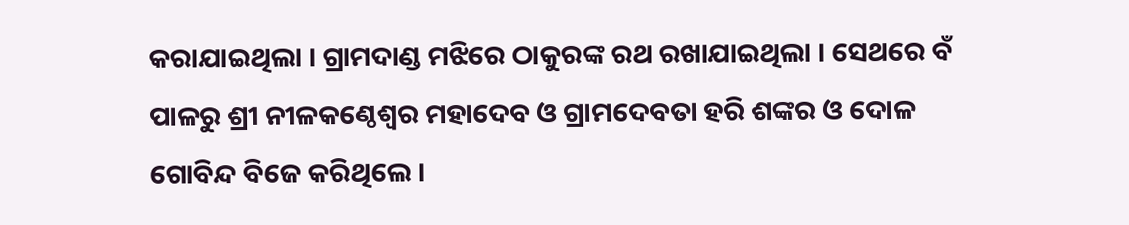କରାଯାଇଥିଲା । ଗ୍ରାମଦାଣ୍ଡ ମଝିରେ ଠାକୁରଙ୍କ ରଥ ରଖାଯାଇଥିଲା । ସେଥରେ ବଁ ପାଳରୁ ଶ୍ରୀ ନୀଳକଣ୍ଠେଶ୍ଵର ମହାଦେବ ଓ ଗ୍ରାମଦେବତା ହରି ଶଙ୍କର ଓ ଦୋଳ ଗୋବିନ୍ଦ ବିଜେ କରିଥିଲେ ।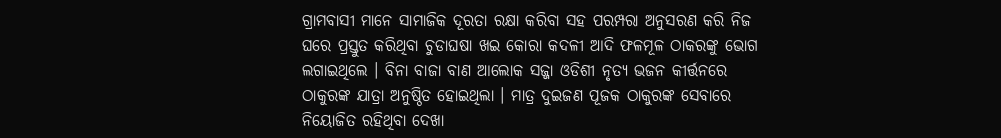ଗ୍ରାମବାସୀ ମାନେ ସାମାଜିକ ଦୂରତା ରକ୍ଷା କରିବା ସହ ପରମ୍ପରା ଅନୁସରଣ କରି ନିଜ ଘରେ ପ୍ରସ୍ତୁତ କରିଥିବା ଚୁଡାଘଷା ଖଇ କୋରା କଦଳୀ ଆଦି ଫଳମୂଳ ଠାକରଙ୍କୁ ଭୋଗ ଲଗାଇଥିଲେ । ବିନା ବାଜା ବାଣ ଆଲୋକ ସଜ୍ଜା ଓଡିଶୀ ନୃତ୍ୟ ଭଜନ କୀର୍ତ୍ତନରେ ଠାକୁରଙ୍କ ଯାତ୍ରା ଅନୁଷ୍ଠିତ ହୋଇଥିଲା । ମାତ୍ର ଦୁଇଜଣ ପୂଜକ ଠାକୁରଙ୍କ ସେବାରେ ନିୟୋଜିତ ରହିଥିବା ଦେଖା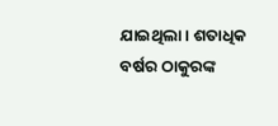ଯାଇଥିଲା । ଶତାଧିକ ବର୍ଷର ଠାକୁରଙ୍କ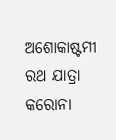ଅଶୋକାଷ୍ଟମୀ ରଥ ଯାତ୍ରା କରୋନା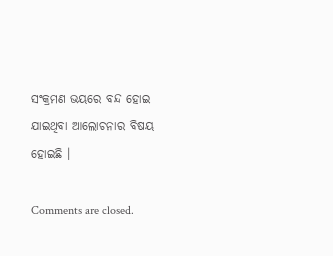ସଂକ୍ରମଣ ଭୟରେ ବନ୍ଦ ହୋଇ ଯାଇଥିବା ଆଲୋଚନାର ବିଷୟ ହୋଇଛି ।

Comments are closed.